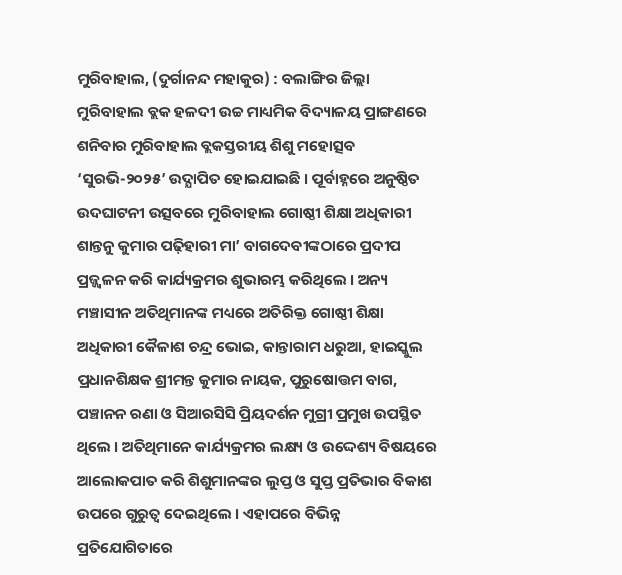ମୁରିବାହାଲ, (ଦୁର୍ଗାନନ୍ଦ ମହାକୁର) : ବଲାଙ୍ଗିର ଜିଲ୍ଲା ମୁରିବାହାଲ ବ୍ଲକ ହଳଦୀ ଉଚ୍ଚ ମାଧ୍ୟମିକ ବିଦ୍ୟାଳୟ ପ୍ରାଙ୍ଗଣରେ ଶନିବାର ମୁରିବାହାଲ ବ୍ଲକସ୍ତରୀୟ ଶିଶୁ ମହୋତ୍ସବ ‘ସୁରଭି-୨୦୨୫’ ଉଦ୍ଯାପିତ ହୋଇଯାଇଛି । ପୂର୍ବାହ୍ନରେ ଅନୁଷ୍ଠିତ ଉଦଘାଟନୀ ଉତ୍ସବରେ ମୁରିବାହାଲ ଗୋଷ୍ଠୀ ଶିକ୍ଷା ଅଧିକାରୀ ଶାନ୍ତନୁ କୁମାର ପଢ଼ିହାରୀ ମା’ ବାଗଦେବୀଙ୍କଠାରେ ପ୍ରଦୀପ ପ୍ରଜ୍ଜ୍ୱଳନ କରି କାର୍ଯ୍ୟକ୍ରମର ଶୁଭାରମ୍ଭ କରିଥିଲେ । ଅନ୍ୟ ମଞ୍ଚାସୀନ ଅତିଥିମାନଙ୍କ ମଧ୍ୟରେ ଅତିରିକ୍ତ ଗୋଷ୍ଠୀ ଶିକ୍ଷା ଅଧିକାରୀ କୈଳାଶ ଚନ୍ଦ୍ର ଭୋଇ, କାନ୍ତାରାମ ଧରୁଆ, ହାଇସ୍କୁଲ ପ୍ରଧାନଶିକ୍ଷକ ଶ୍ରୀମନ୍ତ କୁମାର ନାୟକ, ପୁରୁଷୋତ୍ତମ ବାଗ, ପଞ୍ଚାନନ ରଣା ଓ ସିଆରସିସି ପ୍ରିୟଦର୍ଶନ ମୁଗ୍ରୀ ପ୍ରମୁଖ ଉପସ୍ଥିତ ଥିଲେ । ଅତିଥିମାନେ କାର୍ଯ୍ୟକ୍ରମର ଲକ୍ଷ୍ୟ ଓ ଉଦ୍ଦେଶ୍ୟ ବିଷୟରେ ଆଲୋକପାତ କରି ଶିଶୁମାନଙ୍କର ଲୁପ୍ତ ଓ ସୁପ୍ତ ପ୍ରତିଭାର ବିକାଶ ଉପରେ ଗୁରୁତ୍ୱ ଦେଇଥିଲେ । ଏହାପରେ ବିଭିନ୍ନ ପ୍ରତିଯୋଗିତାରେ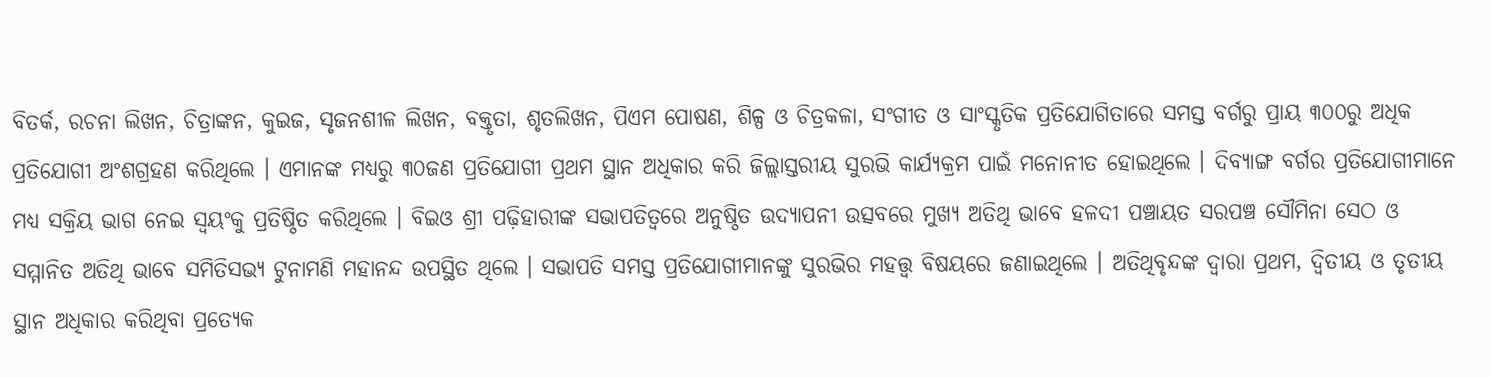ବିତର୍କ, ରଚନା ଲିଖନ, ଚିତ୍ରାଙ୍କନ, କୁଇଜ, ସୃଜନଶୀଳ ଲିଖନ, ବକ୍ତୃତା, ଶୃତଲିଖନ, ପିଏମ ପୋଷଣ, ଶିଳ୍ପ ଓ ଚିତ୍ରକଳା, ସଂଗୀତ ଓ ସାଂସ୍କୃତିକ ପ୍ରତିଯୋଗିତାରେ ସମସ୍ତ ବର୍ଗରୁ ପ୍ରାୟ ୩୦୦ରୁ ଅଧିକ ପ୍ରତିଯୋଗୀ ଅଂଶଗ୍ରହଣ କରିଥିଲେ । ଏମାନଙ୍କ ମଧ୍ୟରୁ ୩୦ଜଣ ପ୍ରତିଯୋଗୀ ପ୍ରଥମ ସ୍ଥାନ ଅଧିକାର କରି ଜିଲ୍ଲାସ୍ତରୀୟ ସୁରଭି କାର୍ଯ୍ୟକ୍ରମ ପାଇଁ ମନୋନୀତ ହୋଇଥିଲେ । ଦିବ୍ୟାଙ୍ଗ ବର୍ଗର ପ୍ରତିଯୋଗୀମାନେ ମଧ୍ୟ ସକ୍ରିୟ ଭାଗ ନେଇ ସ୍ୱୟଂକୁ ପ୍ରତିଷ୍ଠିତ କରିଥିଲେ । ବିଇଓ ଶ୍ରୀ ପଢ଼ିହାରୀଙ୍କ ସଭାପତିତ୍ୱରେ ଅନୁଷ୍ଠିତ ଉଦ୍ଯାପନୀ ଉତ୍ସବରେ ମୁଖ୍ୟ ଅତିଥି ଭାବେ ହଳଦୀ ପଞ୍ଚାୟତ ସରପଞ୍ଚ ସୌମିନା ସେଠ ଓ ସମ୍ମାନିତ ଅତିଥି ଭାବେ ସମିତିସଭ୍ୟ ଟୁନାମଣି ମହାନନ୍ଦ ଉପସ୍ଥିତ ଥିଲେ । ସଭାପତି ସମସ୍ତ ପ୍ରତିଯୋଗୀମାନଙ୍କୁ ସୁରଭିର ମହତ୍ତ୍ୱ ବିଷୟରେ ଜଣାଇଥିଲେ । ଅତିଥିବୃନ୍ଦଙ୍କ ଦ୍ଵାରା ପ୍ରଥମ, ଦ୍ୱିତୀୟ ଓ ତୃତୀୟ ସ୍ଥାନ ଅଧିକାର କରିଥିବା ପ୍ରତ୍ୟେକ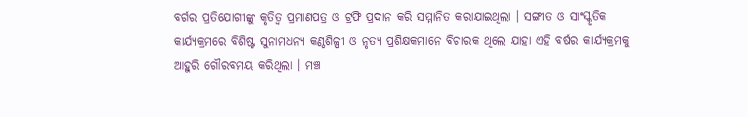ବର୍ଗର ପ୍ରତିଯୋଗୀଙ୍କୁ କୃତିତ୍ୱ ପ୍ରମାଣପତ୍ର ଓ ଟ୍ରଫି ପ୍ରଦାନ କରି ସମ୍ମାନିତ କରାଯାଇଥିଲା । ସଙ୍ଗୀତ ଓ ସାଂସ୍କୃତିକ କାର୍ଯ୍ୟକ୍ରମରେ ବିଶିଷ୍ଟ ସୁନାମଧନ୍ୟ କଣ୍ଠଶିଳ୍ପୀ ଓ ନୃତ୍ୟ ପ୍ରଶିକ୍ଷକମାନେ ବିଚାରକ ଥିଲେ ଯାହା ଏହି ବର୍ଷର କାର୍ଯ୍ୟକ୍ରମକୁ ଆହୁରି ଗୌରବମୟ କରିଥିଲା । ମଞ୍ଚ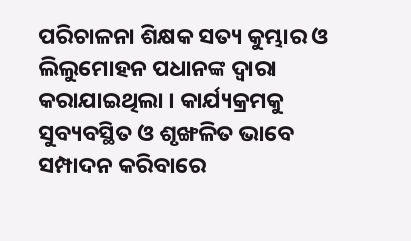ପରିଚାଳନା ଶିକ୍ଷକ ସତ୍ୟ କୁମ୍ଭାର ଓ ଲିଲୁମୋହନ ପଧାନଙ୍କ ଦ୍ୱାରା କରାଯାଇଥିଲା । କାର୍ଯ୍ୟକ୍ରମକୁ ସୁବ୍ୟବସ୍ଥିତ ଓ ଶୃଙ୍ଖଳିତ ଭାବେ ସମ୍ପାଦନ କରିବାରେ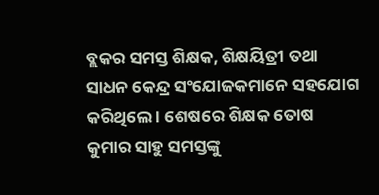ବ୍ଲକର ସମସ୍ତ ଶିକ୍ଷକ, ଶିକ୍ଷୟିତ୍ରୀ ତଥା ସାଧନ କେନ୍ଦ୍ର ସଂଯୋଜକମାନେ ସହଯୋଗ କରିଥିଲେ । ଶେଷରେ ଶିକ୍ଷକ ତୋଷ କୁମାର ସାହୁ ସମସ୍ତଙ୍କୁ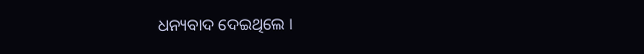ଧନ୍ୟବାଦ ଦେଇଥିଲେ ।